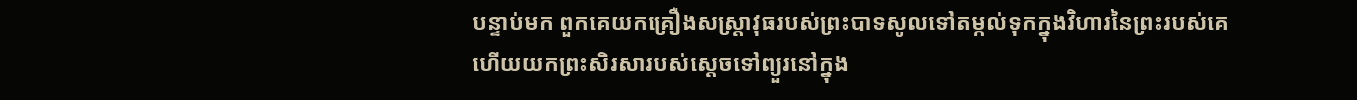បន្ទាប់មក ពួកគេយកគ្រឿងសស្ត្រាវុធរបស់ព្រះបាទសូលទៅតម្កល់ទុកក្នុងវិហារនៃព្រះរបស់គេ ហើយយកព្រះសិរសារបស់ស្ដេចទៅព្យួរនៅក្នុង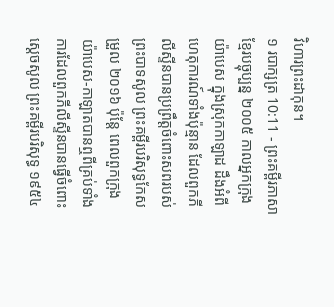វិហារព្រះដាកុន។
១ របាក្សត្រ 10:11 - ព្រះគម្ពីរភាសាខ្មែរបច្ចុប្បន្ន ២០០៥ កាលអ្នកក្រុងយ៉ាបេស ក្នុងស្រុកកាឡាដ ដឹងអំពីហេតុការណ៍ទាំងប៉ុន្មាន ដែលពួកភីលីស្ទីនបានប្រព្រឹត្តចំពោះសពរបស់ព្រះបាទសូល ព្រះគម្ពីរបរិសុទ្ធកែសម្រួល ២០១៦ ប៉ុន្តែ ពេលពួកក្រុងយ៉ាបេស-កាឡាតបានឮពីគ្រប់ទាំងការដែលពួកភីលីស្ទីនបានធ្វើចំពោះស្ដេចសូល ព្រះគម្ពីរបរិសុទ្ធ ១៩៥៤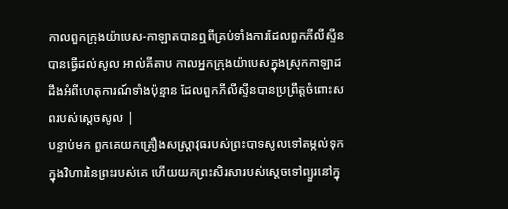កាលពួកក្រុងយ៉ាបេស-កាឡាតបានឮពីគ្រប់ទាំងការដែលពួកភីលីស្ទីនបានធ្វើដល់សូល អាល់គីតាប កាលអ្នកក្រុងយ៉ាបេសក្នុងស្រុកកាឡាដ ដឹងអំពីហេតុការណ៍ទាំងប៉ុន្មាន ដែលពួកភីលីស្ទីនបានប្រព្រឹត្តចំពោះសពរបស់ស្តេចសូល |
បន្ទាប់មក ពួកគេយកគ្រឿងសស្ត្រាវុធរបស់ព្រះបាទសូលទៅតម្កល់ទុកក្នុងវិហារនៃព្រះរបស់គេ ហើយយកព្រះសិរសារបស់ស្ដេចទៅព្យួរនៅក្នុ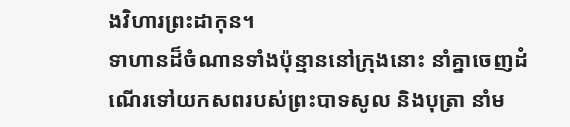ងវិហារព្រះដាកុន។
ទាហានដ៏ចំណានទាំងប៉ុន្មាននៅក្រុងនោះ នាំគ្នាចេញដំណើរទៅយកសពរបស់ព្រះបាទសូល និងបុត្រា នាំម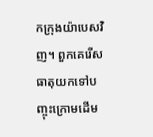កក្រុងយ៉ាបេសវិញ។ ពួកគេរើសធាតុយកទៅបញ្ចុះក្រោមដើម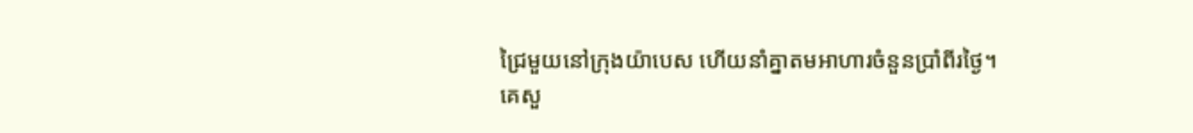ជ្រៃមួយនៅក្រុងយ៉ាបេស ហើយនាំគ្នាតមអាហារចំនួនប្រាំពីរថ្ងៃ។
គេសួ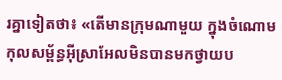រគ្នាទៀតថា៖ «តើមានក្រុមណាមួយ ក្នុងចំណោមកុលសម្ព័ន្ធអ៊ីស្រាអែលមិនបានមកថ្វាយប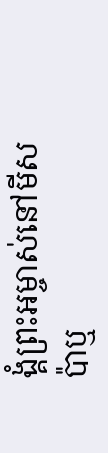ង្គំព្រះអម្ចាស់នៅមីសប៉ាឬ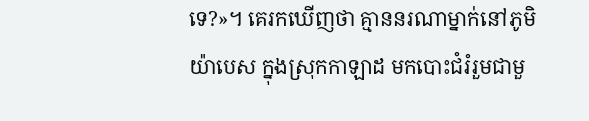ទេ?»។ គេរកឃើញថា គ្មាននរណាម្នាក់នៅភូមិយ៉ាបេស ក្នុងស្រុកកាឡាដ មកបោះជំរំរួមជាមួ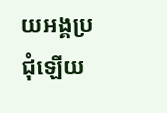យអង្គប្រជុំឡើយ